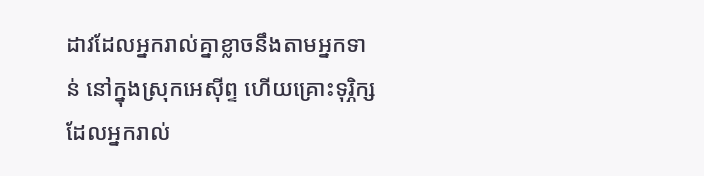ដាវដែលអ្នករាល់គ្នាខ្លាចនឹងតាមអ្នកទាន់ នៅក្នុងស្រុកអេស៊ីព្ទ ហើយគ្រោះទុរ្ភិក្សដែលអ្នករាល់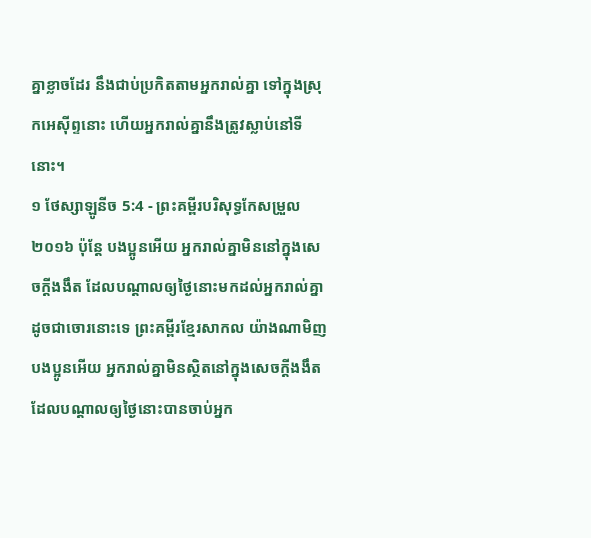គ្នាខ្លាចដែរ នឹងជាប់ប្រកិតតាមអ្នករាល់គ្នា ទៅក្នុងស្រុកអេស៊ីព្ទនោះ ហើយអ្នករាល់គ្នានឹងត្រូវស្លាប់នៅទីនោះ។
១ ថែស្សាឡូនីច 5:4 - ព្រះគម្ពីរបរិសុទ្ធកែសម្រួល ២០១៦ ប៉ុន្តែ បងប្អូនអើយ អ្នករាល់គ្នាមិននៅក្នុងសេចក្ដីងងឹត ដែលបណ្តាលឲ្យថ្ងៃនោះមកដល់អ្នករាល់គ្នា ដូចជាចោរនោះទេ ព្រះគម្ពីរខ្មែរសាកល យ៉ាងណាមិញ បងប្អូនអើយ អ្នករាល់គ្នាមិនស្ថិតនៅក្នុងសេចក្ដីងងឹត ដែលបណ្ដាលឲ្យថ្ងៃនោះបានចាប់អ្នក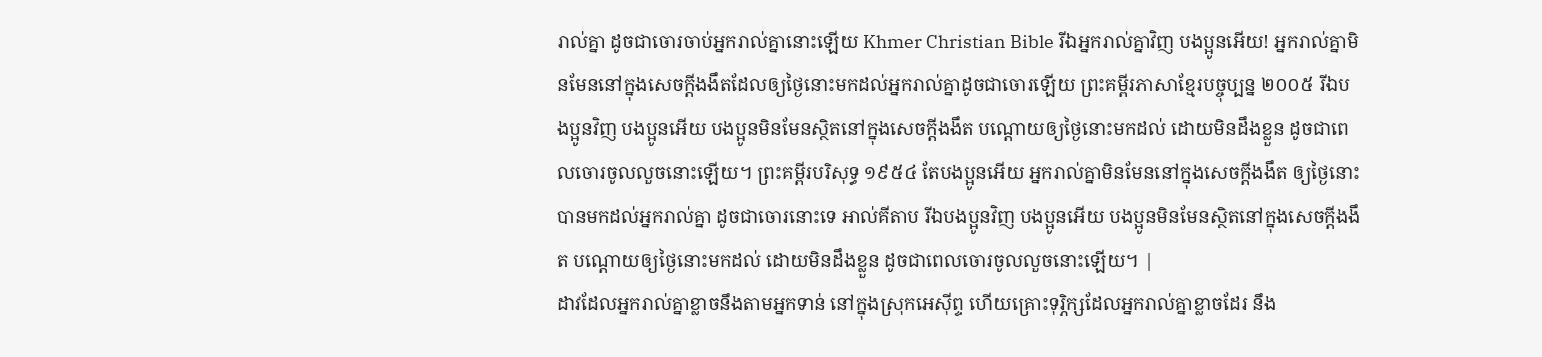រាល់គ្នា ដូចជាចោរចាប់អ្នករាល់គ្នានោះឡើយ Khmer Christian Bible រីឯអ្នករាល់គ្នាវិញ បងប្អូនអើយ! អ្នករាល់គ្នាមិនមែននៅក្នុងសេចក្ដីងងឹតដែលឲ្យថ្ងៃនោះមកដល់អ្នករាល់គ្នាដូចជាចោរឡើយ ព្រះគម្ពីរភាសាខ្មែរបច្ចុប្បន្ន ២០០៥ រីឯបងប្អូនវិញ បងប្អូនអើយ បងប្អូនមិនមែនស្ថិតនៅក្នុងសេចក្ដីងងឹត បណ្ដោយឲ្យថ្ងៃនោះមកដល់ ដោយមិនដឹងខ្លួន ដូចជាពេលចោរចូលលួចនោះឡើយ។ ព្រះគម្ពីរបរិសុទ្ធ ១៩៥៤ តែបងប្អូនអើយ អ្នករាល់គ្នាមិនមែននៅក្នុងសេចក្ដីងងឹត ឲ្យថ្ងៃនោះបានមកដល់អ្នករាល់គ្នា ដូចជាចោរនោះទេ អាល់គីតាប រីឯបងប្អូនវិញ បងប្អូនអើយ បងប្អូនមិនមែនស្ថិតនៅក្នុងសេចក្ដីងងឹត បណ្ដោយឲ្យថ្ងៃនោះមកដល់ ដោយមិនដឹងខ្លួន ដូចជាពេលចោរចូលលួចនោះឡើយ។ |
ដាវដែលអ្នករាល់គ្នាខ្លាចនឹងតាមអ្នកទាន់ នៅក្នុងស្រុកអេស៊ីព្ទ ហើយគ្រោះទុរ្ភិក្សដែលអ្នករាល់គ្នាខ្លាចដែរ នឹង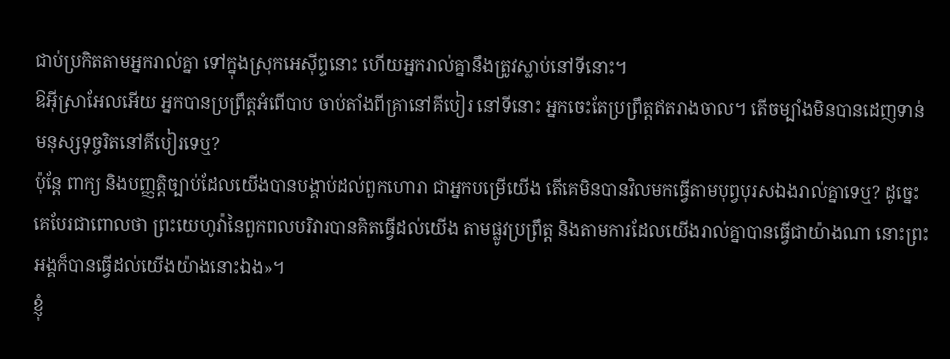ជាប់ប្រកិតតាមអ្នករាល់គ្នា ទៅក្នុងស្រុកអេស៊ីព្ទនោះ ហើយអ្នករាល់គ្នានឹងត្រូវស្លាប់នៅទីនោះ។
ឱអ៊ីស្រាអែលអើយ អ្នកបានប្រព្រឹត្តអំពើបាប ចាប់តាំងពីគ្រានៅគីបៀរ នៅទីនោះ អ្នកចេះតែប្រព្រឹត្តឥតរាងចាល។ តើចម្បាំងមិនបានដេញទាន់ មនុស្សទុច្ចរិតនៅគីបៀរទេឬ?
ប៉ុន្តែ ពាក្យ និងបញ្ញត្តិច្បាប់ដែលយើងបានបង្គាប់ដល់ពួកហោរា ជាអ្នកបម្រើយើង តើគេមិនបានវិលមកធ្វើតាមបុព្វបុរសឯងរាល់គ្នាទេឬ? ដូច្នេះ គេបែរជាពោលថា ព្រះយេហូវ៉ានៃពួកពលបរិវារបានគិតធ្វើដល់យើង តាមផ្លូវប្រព្រឹត្ត និងតាមការដែលយើងរាល់គ្នាបានធ្វើជាយ៉ាងណា នោះព្រះអង្គក៏បានធ្វើដល់យើងយ៉ាងនោះឯង»។
ខ្ញុំ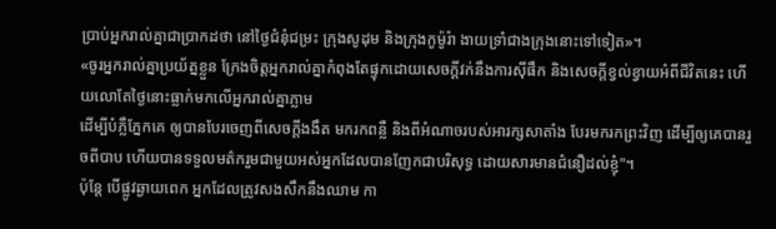ប្រាប់អ្នករាល់គ្នាជាប្រាកដថា នៅថ្ងៃជំនុំជម្រះ ក្រុងសូដុម និងក្រុងកូម៉ូរ៉ា ងាយទ្រាំជាងក្រុងនោះទៅទៀត»។
«ចូរអ្នករាល់គ្នាប្រយ័ត្នខ្លួន ក្រែងចិត្តអ្នករាល់គ្នាកំពុងតែផ្ទុកដោយសេចក្តីវក់នឹងការស៊ីផឹក និងសេចក្តីខ្វល់ខ្វាយអំពីជីវិតនេះ ហើយលោតែថ្ងៃនោះធ្លាក់មកលើអ្នករាល់គ្នាភ្លាម
ដើម្បីបំភ្លឺភ្នែកគេ ឲ្យបានបែរចេញពីសេចក្តីងងឹត មករកពន្លឺ និងពីអំណាចរបស់អារក្សសាតាំង បែរមករកព្រះវិញ ដើម្បីឲ្យគេបានរួចពីបាប ហើយបានទទួលមត៌ករួមជាមួយអស់អ្នកដែលបានញែកជាបរិសុទ្ធ ដោយសារមានជំនឿដល់ខ្ញុំ"។
ប៉ុន្ដែ បើផ្លូវឆ្ងាយពេក អ្នកដែលត្រូវសងសឹកនឹងឈាម កា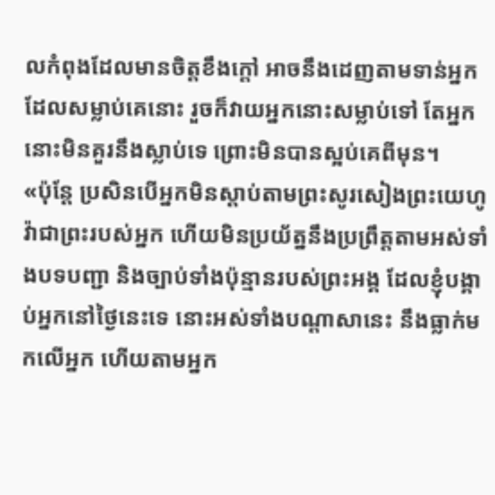លកំពុងដែលមានចិត្តខឹងក្តៅ អាចនឹងដេញតាមទាន់អ្នកដែលសម្លាប់គេនោះ រួចក៏វាយអ្នកនោះសម្លាប់ទៅ តែអ្នកនោះមិនគួរនឹងស្លាប់ទេ ព្រោះមិនបានស្អប់គេពីមុន។
«ប៉ុន្តែ ប្រសិនបើអ្នកមិនស្តាប់តាមព្រះសូរសៀងព្រះយេហូវ៉ាជាព្រះរបស់អ្នក ហើយមិនប្រយ័ត្ននឹងប្រព្រឹត្តតាមអស់ទាំងបទបញ្ជា និងច្បាប់ទាំងប៉ុន្មានរបស់ព្រះអង្គ ដែលខ្ញុំបង្គាប់អ្នកនៅថ្ងៃនេះទេ នោះអស់ទាំងបណ្ដាសានេះ នឹងធ្លាក់មកលើអ្នក ហើយតាមអ្នក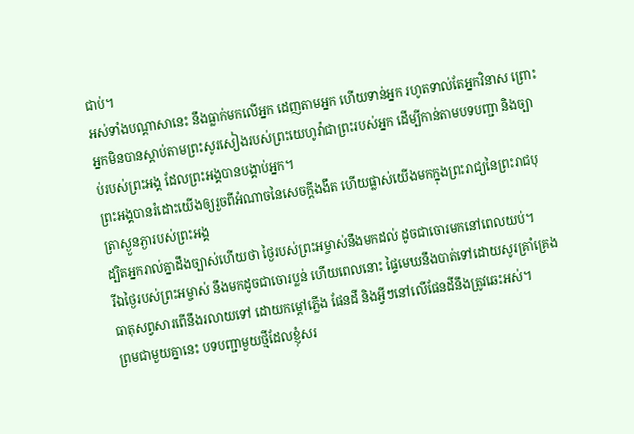ជាប់។
អស់ទាំងបណ្ដាសានេះ នឹងធ្លាក់មកលើអ្នក ដេញតាមអ្នក ហើយទាន់អ្នក រហូតទាល់តែអ្នកវិនាស ព្រោះអ្នកមិនបានស្តាប់តាមព្រះសូរសៀងរបស់ព្រះយេហូវ៉ាជាព្រះរបស់អ្នក ដើម្បីកាន់តាមបទបញ្ជា និងច្បាប់របស់ព្រះអង្គ ដែលព្រះអង្គបានបង្គាប់អ្នក។
ព្រះអង្គបានរំដោះយើងឲ្យរួចពីអំណាចនៃសេចក្តីងងឹត ហើយផ្លាស់យើងមកក្នុងព្រះរាជ្យនៃព្រះរាជបុត្រាស្ងួនភ្ងារបស់ព្រះអង្គ
ដ្បិតអ្នករាល់គ្នាដឹងច្បាស់ហើយថា ថ្ងៃរបស់ព្រះអម្ចាស់នឹងមកដល់ ដូចជាចោរមកនៅពេលយប់។
រីឯថ្ងៃរបស់ព្រះអម្ចាស់ នឹងមកដូចជាចោរប្លន់ ហើយពេលនោះ ផ្ទៃមេឃនឹងបាត់ទៅដោយសូរគ្រាំគ្រេង ធាតុសព្វសារពើនឹងរលាយទៅ ដោយកម្ដៅភ្លើង ផែនដី និងអ្វីៗនៅលើផែនដីនឹងត្រូវឆេះអស់។
ព្រមជាមួយគ្នានេះ បទបញ្ជាមួយថ្មីដែលខ្ញុំសរ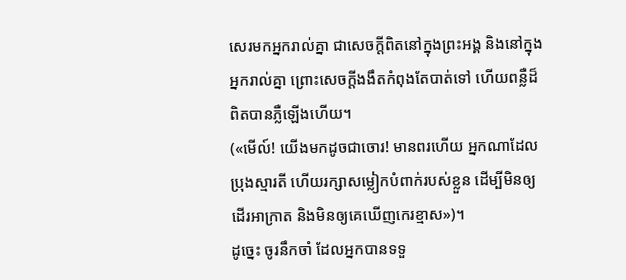សេរមកអ្នករាល់គ្នា ជាសេចក្ដីពិតនៅក្នុងព្រះអង្គ និងនៅក្នុងអ្នករាល់គ្នា ព្រោះសេចក្ដីងងឹតកំពុងតែបាត់ទៅ ហើយពន្លឺដ៏ពិតបានភ្លឺឡើងហើយ។
(«មើល៍! យើងមកដូចជាចោរ! មានពរហើយ អ្នកណាដែលប្រុងស្មារតី ហើយរក្សាសម្លៀកបំពាក់របស់ខ្លួន ដើម្បីមិនឲ្យដើរអាក្រាត និងមិនឲ្យគេឃើញកេរខ្មាស»)។
ដូច្នេះ ចូរនឹកចាំ ដែលអ្នកបានទទួ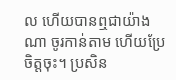ល ហើយបានឮជាយ៉ាងណា ចូរកាន់តាម ហើយប្រែចិត្តចុះ។ ប្រសិន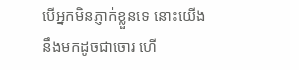បើអ្នកមិនភ្ញាក់ខ្លួនទេ នោះយើងនឹងមកដូចជាចោរ ហើ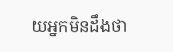យអ្នកមិនដឹងថា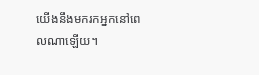យើងនឹងមករកអ្នកនៅពេលណាឡើយ។